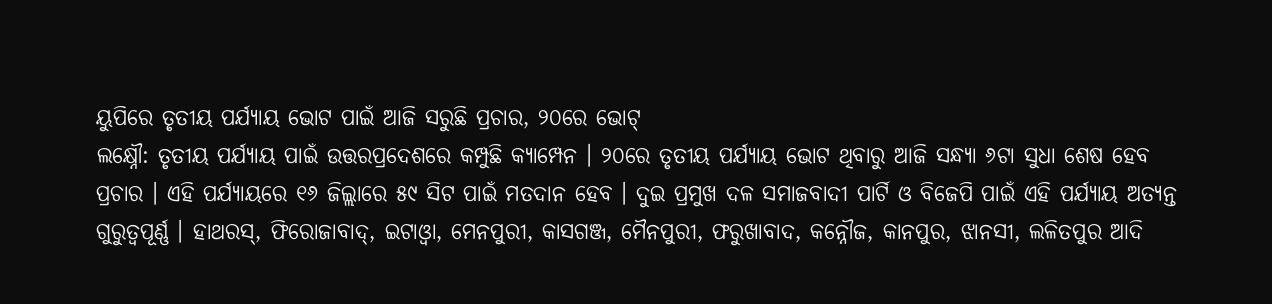ୟୁପିରେ ତୃତୀୟ ପର୍ଯ୍ୟାୟ ଭୋଟ ପାଇଁ ଆଜି ସରୁଛି ପ୍ରଚାର, ୨୦ରେ ଭୋଟ୍
ଲକ୍ଷ୍ନୌ: ତୃତୀୟ ପର୍ଯ୍ୟାୟ ପାଇଁ ଉତ୍ତରପ୍ରଦେଶରେ କମ୍ପୁଛି କ୍ୟାମ୍ପେନ । ୨୦ରେ ତୃତୀୟ ପର୍ଯ୍ୟାୟ ଭୋଟ ଥିବାରୁ ଆଜି ସନ୍ଧ୍ୟା ୬ଟା ସୁଧା ଶେଷ ହେବ ପ୍ରଚାର । ଏହି ପର୍ଯ୍ୟାୟରେ ୧୬ ଜିଲ୍ଲାରେ ୫୯ ସିଟ ପାଇଁ ମତଦାନ ହେବ । ଦୁଇ ପ୍ରମୁଖ ଦଳ ସମାଜବାଦୀ ପାର୍ଟି ଓ ବିଜେପି ପାଇଁ ଏହି ପର୍ଯ୍ୟାୟ ଅତ୍ୟନ୍ତ ଗୁରୁତ୍ବପୂର୍ଣ୍ଣ । ହାଥରସ୍, ଫିରୋଜାବାଦ୍, ଇଟାଓ୍ବା, ମେନପୁରୀ, କାସଗଞ୍ଜ, ମୈନପୁରୀ, ଫରୁଖାବାଦ, କନ୍ନୌଜ, କାନପୁର, ଝାନସୀ, ଲଳିତପୁର ଆଦି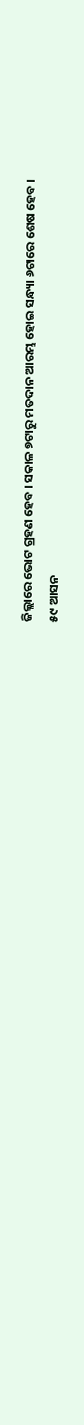ଜିଲ୍ଲାରେ ଭୋଟ ଗ୍ରହଣ ହେବ । ସକାଳ ୭ଟାରୁ ମତଦାନ ଆରମ୍ଭ ହୋଇ ସନ୍ଧ୍ୟା ୬ଟାରେ ଶେଷ ହେବ ।
୫୯ ଆସନ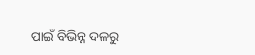ପାଇଁ ବିଭିନ୍ନ ଦଳରୁ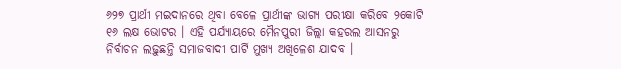୬୨୭ ପ୍ରାର୍ଥୀ ମଇଦାନରେ ଥିବା ବେଳେ ପ୍ରାର୍ଥୀଙ୍କ ଭାଗ୍ୟ ପରୀକ୍ଷା କରିବେ ୨କୋଟି ୧୬ ଲକ୍ଷ ଭୋଟର । ଏହି ପର୍ଯ୍ୟାୟରେ ମୈନପୁରୀ ଜିଲ୍ଲା କହରଲ ଆସନରୁ ନିର୍ବାଚନ ଲଢ଼ୁଛନ୍ତି ସମାଜବାଦୀ ପାର୍ଟି ମୁଖ୍ୟ ଅଖିଳେଶ ଯାଦବ ।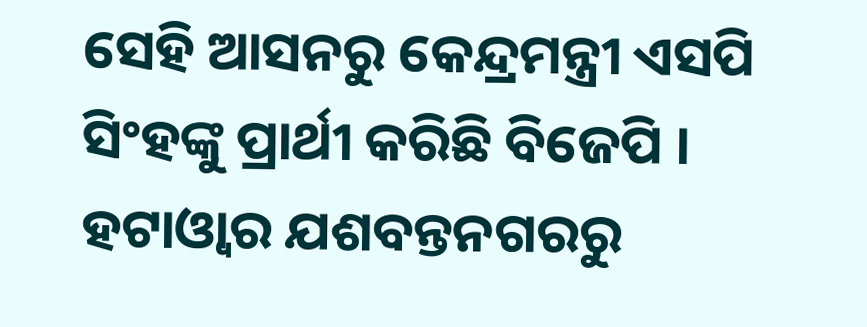ସେହି ଆସନରୁ କେନ୍ଦ୍ରମନ୍ତ୍ରୀ ଏସପି ସିଂହଙ୍କୁ ପ୍ରାର୍ଥୀ କରିଛି ବିଜେପି । ହଟାଓ୍ୱାର ଯଶବନ୍ତନଗରରୁ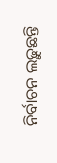ନିର୍ବାଚନ ଲଢ଼ୁଛନ୍ତି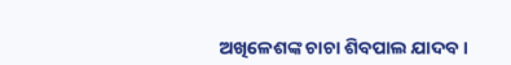ଅଖିଳେଶଙ୍କ ଚାଚା ଶିବପାଲ ଯାଦବ ।